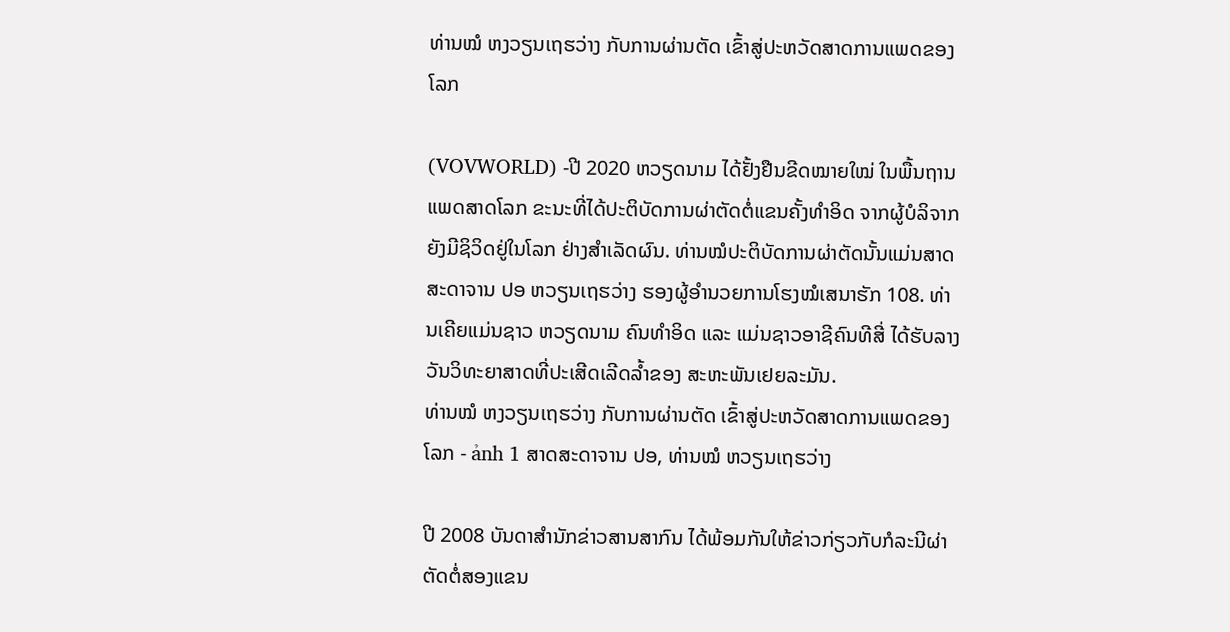ທ່ານໝໍ ຫງວຽນເຖຮວ່າງ ກັບການຜ່ານຕັດ ເຂົ້າສູ່ປະຫວັດສາດການແພດຂອງໂລກ

(VOVWORLD) -ປີ 2020 ຫວຽດນາມ ໄດ້ຢັ້ງຢືນຂີດໝາຍໃໝ່ ໃນພື້ນຖານແພດສາດໂລກ ຂະນະທີ່ໄດ້ປະຕິບັດການຜ່າຕັດຕໍ່ແຂນຄັ້ງທຳອິດ ຈາກຜູ້ບໍລິຈາກຍັງມີຊິວິດຢູ່ໃນໂລກ ຢ່າງສຳເລັດຜົນ. ທ່ານໝໍປະຕິບັດການຜ່າຕັດນັ້ນແມ່ນສາດສະດາຈານ ປອ ຫວຽນເຖຮວ່າງ ຮອງຜູ້ອຳນວຍການໂຮງໝໍເສນາຮັກ 108. ທ່ານເຄີຍແມ່ນຊາວ ຫວຽດນາມ ຄົນທຳອິດ ແລະ ແມ່ນຊາວອາຊີຄົນທີສີ່ ໄດ້ຮັບລາງວັນວິທະຍາສາດທີ່ປະເສີດເລີດລ້ຳຂອງ ສະຫະພັນເຢຍລະມັນ.
ທ່ານໝໍ ຫງວຽນເຖຮວ່າງ ກັບການຜ່ານຕັດ ເຂົ້າສູ່ປະຫວັດສາດການແພດຂອງໂລກ - ảnh 1 ສາດສະດາຈານ ປອ, ທ່ານໝໍ ຫວຽນເຖຮວ່າງ

ປີ 2008 ບັນດາສຳນັກຂ່າວສານສາກົນ ໄດ້ພ້ອມກັນໃຫ້ຂ່າວກ່ຽວກັບກໍລະນີຜ່າຕັດຕໍ່ສອງແຂນ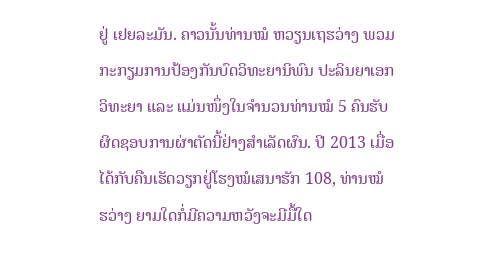ຢູ່ ເຢຍລະມັນ. ຄາວນັ້ນທ່ານໝໍ ຫວຽນເຖຮວ່າງ ພວມກະກຽມການປ້ອງກັນບົດວິທະຍານິພົນ ປະລິນຍາເອກວິທະຍາ ແລະ ແມ່ນໜຶ່ງໃນຈຳນວນທ່ານໝໍ 5 ຄົນຮັບຜິດຊອບການຜ່າຕັດນີ້ຢ່າງສຳເລັດຜົນ. ປີ 2013 ເມື່ອໄດ້ກັບຄືນເຮັດວຽກຢູ່ໂຮງໝໍເສນາຮັກ 108, ທ່ານໝໍ ຮວ່າງ ຍາມໃດກໍ່ມີຄວາມຫວັງຈະມີມື້ໃດ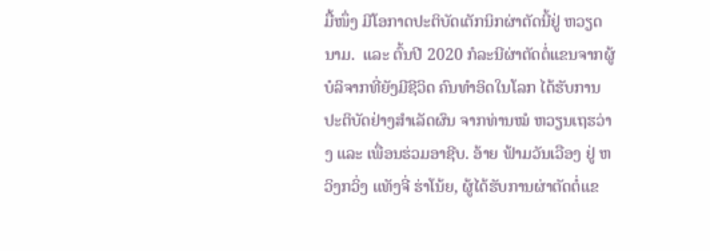ມື້ໜຶ່ງ ມີໂອກາດປະຕິບັດເຕັກນິກຜ່າຕັດນີ້ຢູ່ ຫວຽດນາມ.  ແລະ ຕົ້ນປີ 2020 ກໍລະນີຜ່າຕັດຕໍ່ແຂນຈາກຜູ້ບໍລິຈາກທີ່ຍັງມີຊີວິດ ຄົນທຳອິດໃນໂລກ ໄດ້ຮັບການປະຕິບັດຢ່າງສຳເລັດຜົນ ຈາກທ່ານໝໍ ຫວຽນເຖຮວ່າງ ແລະ ເພື່ອນຮ່ວມອາຊີບ. ອ້າຍ ຟ້າມວັນເວືອງ ຢູ່ ຫວິງກວິ່ງ ແທັງຈີ່ ຮ່າໂນ້ຍ, ຜູ້ໄດ້ຮັບການຜ່າຕັດຕໍ່ແຂ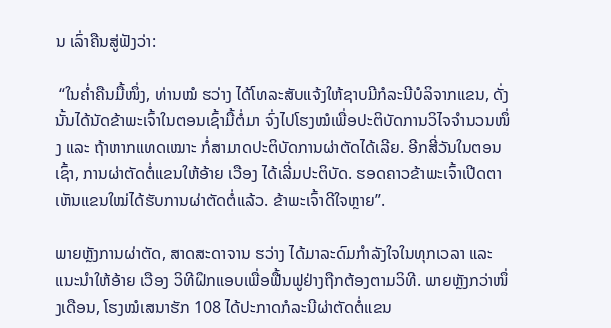ນ ເລົ່າຄືນສູ່ຟັງວ່າ:

 “ໃນຄ່ຳຄືນມື້ໜຶ່ງ, ທ່ານໝໍ ຮວ່າງ ໄດ້ໂທລະສັບແຈ້ງໃຫ້ຊາບມີກໍລະນີບໍລິຈາກແຂນ, ດັ່ງນັ້ນໄດ້ນັດຂ້າພະເຈົ້າໃນຕອນເຊົ້າມື້ຕໍ່ມາ ຈົ່ງໄປໂຮງໝໍເພື່ອປະຕິບັດການວິໄຈຈຳນວນໜຶ່ງ ແລະ ຖ້າຫາກແທດເໝາະ ກໍ່ສາມາດປະຕິບັດການຜ່າຕັດໄດ້ເລີຍ. ອີກສີ່ວັນໃນຕອນເຊົ້າ, ການຜ່າຕັດຕໍ່ແຂນໃຫ້ອ້າຍ ເວືອງ ໄດ້ເລີ່ມປະຕິບັດ. ຮອດຄາວຂ້າພະເຈົ້າເປີດຕາ ເຫັນແຂນໃໝ່ໄດ້ຮັບການຜ່າຕັດຕໍ່ແລ້ວ. ຂ້າພະເຈົ້າດີໃຈຫຼາຍ”.

ພາຍຫຼັງການຜ່າຕັດ, ສາດສະດາຈານ ຮວ່າງ ໄດ້ມາລະດົມກຳລັງໃຈໃນທຸກເວລາ ແລະ ແນະນຳໃຫ້ອ້າຍ ເວືອງ ວິທີຝຶກແອບເພື່ອຟື້ນຟູຢ່າງຖືກຕ້ອງຕາມວິທີ. ພາຍຫຼັງກວ່າໜຶ່ງເດືອນ, ໂຮງໝໍເສນາຮັກ 108 ໄດ້ປະກາດກໍລະນີຜ່າຕັດຕໍ່ແຂນ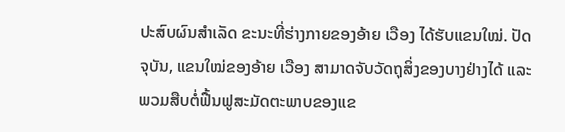ປະສົບຜົນສຳເລັດ ຂະນະທີ່ຮ່າງກາຍຂອງອ້າຍ ເວືອງ ໄດ້ຮັບແຂນໃໝ່. ປັດຈຸບັນ, ແຂນໃໝ່ຂອງອ້າຍ ເວືອງ ສາມາດຈັບວັດຖຸສິ່ງຂອງບາງຢ່າງໄດ້ ແລະ ພວມສືບຕໍ່ຟື້ນຟູສະມັດຕະພາບຂອງແຂ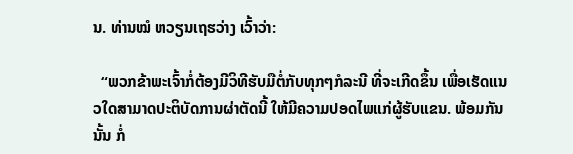ນ. ທ່ານໝໍ ຫວຽນເຖຮວ່າງ ເວົ້າວ່າ:

  “ພວກຂ້າພະເຈົ້າກໍ່ຕ້ອງມີວິທີຮັບມືຕໍ່ກັບທຸກໆກໍລະນີ ທີ່ຈະເກີດຂຶ້ນ ເພື່ອເຮັດແນວໃດສາມາດປະຕິບັດການຜ່າຕັດນີ້ ໃຫ້ມີຄວາມປອດໄພແກ່ຜູ້ຮັບແຂນ. ພ້ອມກັນນັ້ນ ກໍ່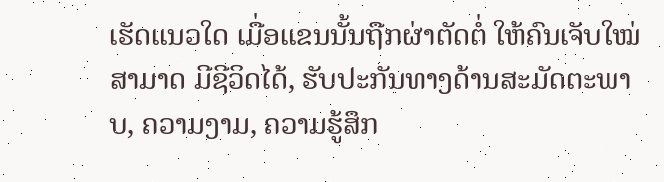ເຮັດແນວໃດ ເມື່ອແຂນນັ້ນຖືກຜ່າຕັດຕໍ່ ໃຫ້ຄົນເຈັບໃໝ່ ສາມາດ ມີຊີວິດໄດ້, ຮັບປະກັນທາງດ້ານສະມັດຕະພາບ, ຄວາມງາມ, ຄວາມຮູ້ສຶກ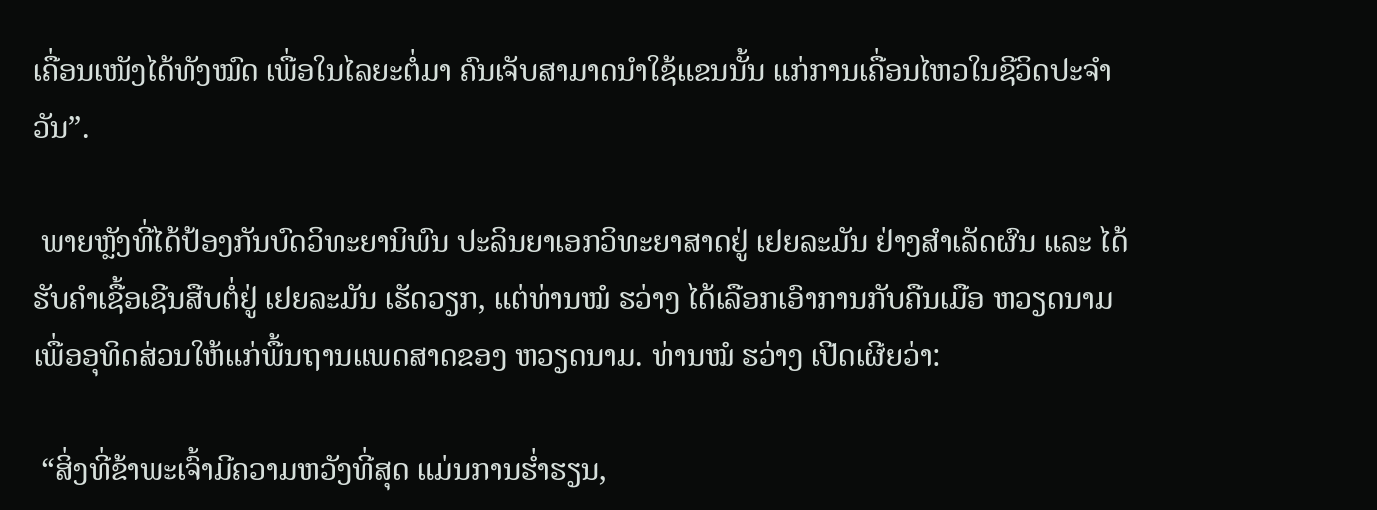ເຄື່ອນເໜັງໄດ້ທັງໝົດ ເພື່ອໃນໄລຍະຕໍ່ມາ ຄົນເຈັບສາມາດນຳໃຊ້ແຂນນັ້ນ ແກ່ການເຄື່ອນໄຫວໃນຊີວິດປະຈຳວັນ”.

 ພາຍຫຼັງທີ່ໄດ້ປ້ອງກັນບົດວິທະຍານິພົນ ປະລິນຍາເອກວິທະຍາສາດຢູ່ ເຢຍລະມັນ ຢ່າງສຳເລັດຜົນ ແລະ ໄດ້ຮັບຄຳເຊື້ອເຊີນສືບຕໍ່ຢູ່ ເຢຍລະມັນ ເຮັດວຽກ, ແຕ່ທ່ານໝໍ ຮວ່າງ ໄດ້ເລືອກເອົາການກັບຄືນເມືອ ຫວຽດນາມ ເພື່ອອຸທິດສ່ວນໃຫ້ແກ່ພື້ນຖານແພດສາດຂອງ ຫວຽດນາມ. ທ່ານໝໍ ຮວ່າງ ເປີດເຜີຍວ່າ:

 “ສິ່ງທີ່ຂ້າພະເຈົ້າມີຄວາມຫວັງທີ່ສຸດ ແມ່ນການຮ່ຳຮຽນ,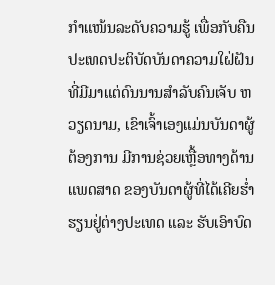ກຳແໜ້ນລະດັບຄວາມຮູ້ ເພື່ອກັບຄືນປະເທດປະຕິບັດບັນດາຄວາມໃຝ່ຝັນ ທີ່ມີມາແຕ່ດົນນານສຳລັບຄົນເຈັບ ຫວຽດນາມ, ເຂົາເຈົ້າເອງແມ່ນບັນດາຜູ້ຕ້ອງການ ມີການຊ່ວຍເຫຼື້ອທາງດ້ານແພດສາດ ຂອງບັນດາຜູ້ທີ່ໄດ້ເຄີຍຮ່ຳຮຽນຢູ່ຕ່າງປະເທດ ແລະ ຮັບເອົາບົດ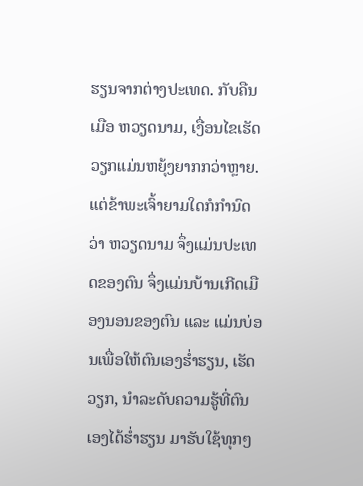ຮຽນຈາກຕ່າງປະເທດ. ກັບຄືນເມືອ ຫວຽດນາມ, ເງື່ອນໄຂເຮັດວຽກແມ່ນຫຍຸ້ງຍາກກວ່າຫຼາຍ. ແຕ່ຂ້າພະເຈົ້າຍາມໃດກໍກຳນົດວ່າ ຫວຽດນາມ ຈຶ່ງແມ່ນປະເທດຂອງຕົນ ຈຶ່ງແມ່ນບ້ານເກີດເມືອງນອນຂອງຕົນ ແລະ ແມ່ນບ່ອນເພື່ອໃຫ້ຕົນເອງຮ່ຳຮຽນ, ເຮັດວຽກ, ນຳລະດັບຄວາມຮູ້ທີ່ຕົນເອງໄດ້ຮ່ຳຮຽນ ມາຮັບໃຊ້ທຸກໆ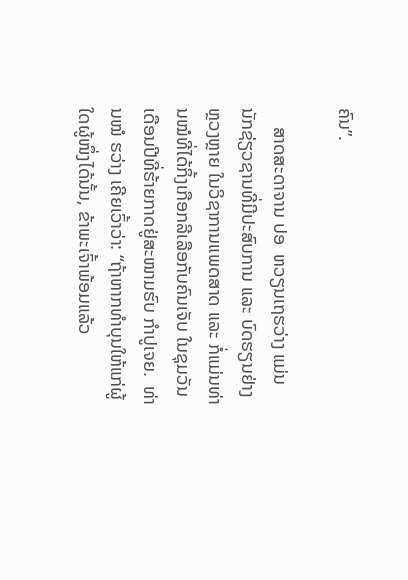ຄົນ”.

    ສາດສະດາຈານ ປອ  ຫວຽນເຖຮວ່າງ ແມ່ນນັກຊ່ຽວຊານທີ່ມີປະສົບການ ແລະ ບົດຮຽນຢ່າງຫຼວງຫຼາຍ ໃນວິຊາການແພດສາດ ແລະ ກໍ່ແມ່ນທ່ານໝໍທີ່ໄດ້ກິ້ງເກືອກລີເລືອກັບຄົນເຈັບ ໃນຊຸມວັນເດືອນປີທີ່ຮ້າຍກາດຢູ່ສະໜາມຮົບ ກຳປູເຈຍ.  ທ່ານໝໍ ຮວ່າງ ເຄີຍເວົ້າວ່າ: “ຖ້າຫາກທຳບຸນໃຫ້ແກ່ຜູ້ໃດຜູ້ໜຶ່ງໄດ້ນັ້ນ, ຂ້າພະເຈົ້າພ້ອມແລ້ວ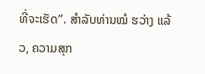ທີ່ຈະເຮັດ”. ສຳລັບທ່ານໝໍ ຮວ່າງ ແລ້ວ, ຄວາມສຸກ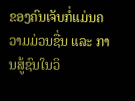ຂອງຄົນເຈັບກໍ່ແມ່ນຄວາມມ່ວນຊື່ນ ແລະ ການສູ້ຊົນໃນວິ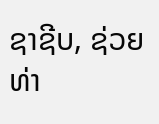ຊາຊີບ, ຊ່ວຍທ່າ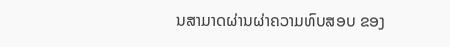ນສາມາດຜ່ານຜ່າຄວາມທົບສອບ ຂອງ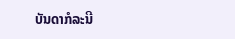ບັນດາກໍລະນີ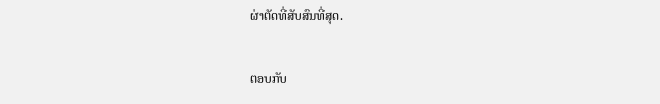ຜ່າຕັດທີ່ສັບສົນທີ່ສຸດ.

ຕອບກັບ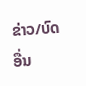ຂ່າວ/ບົດອື່ນ